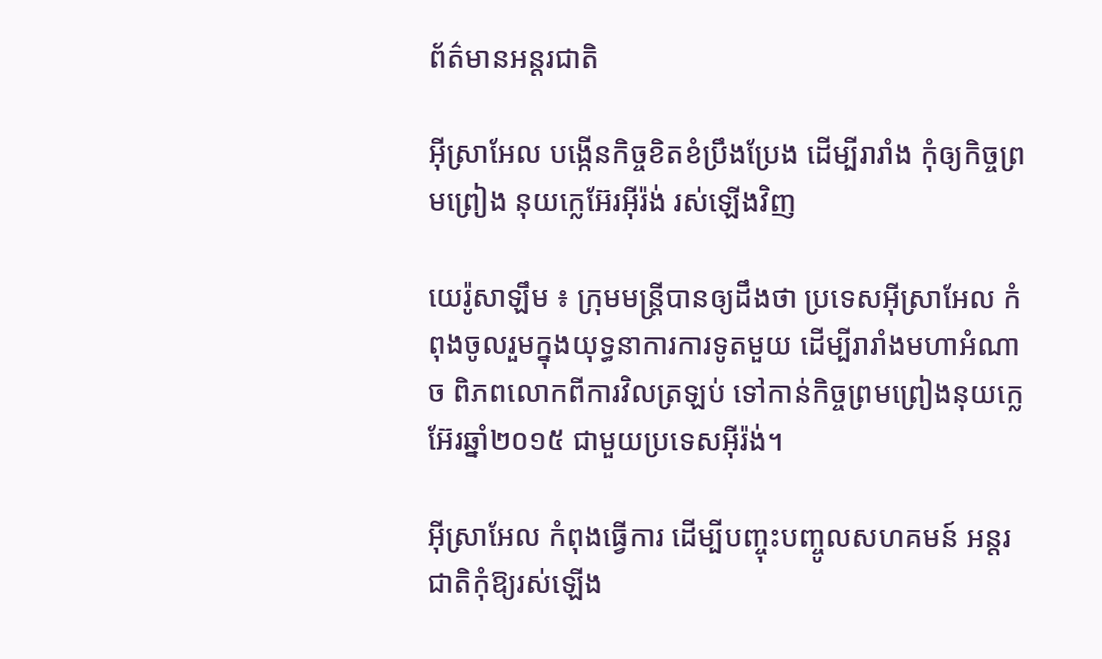ព័ត៌មានអន្តរជាតិ

អ៊ីស្រាអែល បង្កើនកិច្ចខិតខំប្រឹងប្រែង ដើម្បីរារាំង កុំឲ្យកិច្ចព្រមព្រៀង នុយក្លេអ៊ែរអ៊ីរ៉ង់ រស់ឡើងវិញ

យេរ៉ូសាឡឹម ៖ ក្រុមមន្ត្រីបានឲ្យដឹងថា ប្រទេសអ៊ីស្រាអែល កំពុងចូលរួមក្នុងយុទ្ធនាការការទូតមួយ ដើម្បីរារាំងមហាអំណាច ពិភពលោកពីការវិលត្រឡប់ ទៅកាន់កិច្ចព្រមព្រៀងនុយក្លេអ៊ែរឆ្នាំ២០១៥ ជាមួយប្រទេសអ៊ីរ៉ង់។

អ៊ីស្រាអែល កំពុងធ្វើការ ដើម្បីបញ្ចុះបញ្ចូលសហគមន៍ អន្តរជាតិកុំឱ្យរស់ឡើង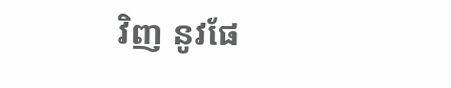វិញ នូវផែ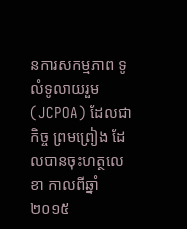នការសកម្មភាព ទូលំទូលាយរួម (JCPOA) ដែលជាកិច្ច ព្រមព្រៀង ដែលបានចុះហត្ថលេខា កាលពីឆ្នាំ២០១៥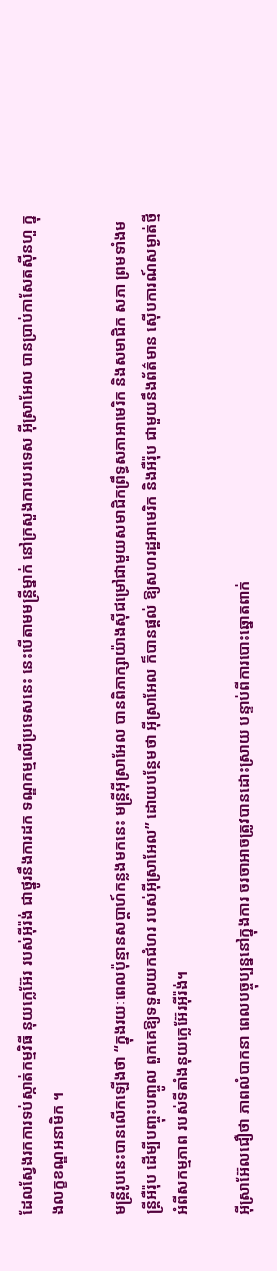ដែលស្វែងរកការទប់ស្កាត់កម្មវិធី នុយក្លេអ៊ែរ របស់អ៊ីរ៉ង់ ជាថ្នូរនឹងការដក ទណ្ឌកម្មលើប្រទេសនេះ នេះបើតាមមន្ត្រីម្នាក់ នៅក្រសួងការបរទេស អ៊ីស្រាអែល បានប្រាប់កាសែតស៊ីនហួ ក្នុងលក្ខខណ្ឌអនាមិក ។

មន្ត្រីរូបនេះបានលើកឡើងថា “ក្នុងរយៈពេលប៉ុន្មានសប្តាហ៍កន្លងមកនេះ មន្ត្រីអ៊ីស្រាអែល បានពិភាក្សាយ៉ាងស៊ីជម្រៅជាមួយសមាជិកព្រឹទ្ធសភាអាមេរិក និងសមាជិក សភា ព្រមទាំងមន្ត្រីអឺរ៉ុប ដើម្បីបញ្ចុះបញ្ចូល ពួកគេឱ្យទទួលយកជំហរ របស់អ៊ីស្រាអែល” ដោយបន្ថែមថា អ៊ីស្រាអែល ក៏បានផ្តល់ ឱ្យសហរដ្ឋអាមេរិក និងអឺរ៉ុប ជាមួយនឹងព័ត៌មាន ស៊ើបការណ៍សម្ងាត់ថ្មី អំពីសកម្មភាព របស់ទីតាំងនុយក្លេអ៊ែរអ៊ីរ៉ង់។

អ៊ីស្រាអ៊ែលជឿថា ភាពលំបាកនា ពេលបច្ចុប្បន្ននៅក្នុងការ ចរចាអាចត្រូវបានដោះស្រាយ បន្ទាប់ពីការបោះឆ្នោតពាក់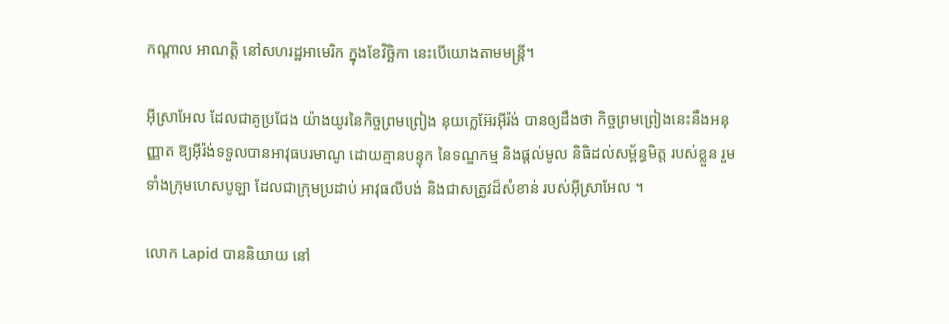កណ្តាល អាណត្តិ នៅសហរដ្ឋអាមេរិក ក្នុងខែវិច្ឆិកា នេះបើយោងតាមមន្ត្រី។

អ៊ីស្រាអែល ដែលជាគូប្រជែង យ៉ាងយូរនៃកិច្ចព្រមព្រៀង នុយក្លេអ៊ែរអ៊ីរ៉ង់ បានឲ្យដឹងថា កិច្ចព្រមព្រៀងនេះនឹងអនុញ្ញាត ឱ្យអ៊ីរ៉ង់ទទួលបានអាវុធបរមាណូ ដោយគ្មានបន្ទុក នៃទណ្ឌកម្ម និងផ្តល់មូល និធិដល់សម្ព័ន្ធមិត្ត របស់ខ្លួន រួមទាំងក្រុមហេសបូឡា ដែលជាក្រុមប្រដាប់ អាវុធលីបង់ និងជាសត្រូវដ៏សំខាន់ របស់អ៊ីស្រាអែល ។

លោក Lapid បាននិយាយ នៅ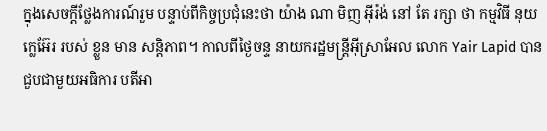ក្នុងសេចក្តីថ្លែងការណ៍រួម បន្ទាប់ពីកិច្ចប្រជុំនេះថា យ៉ាង ណា មិញ អ៊ីរ៉ង់ នៅ តែ រក្សា ថា កម្មវិធី នុយក្លេអ៊ែរ របស់ ខ្លួន មាន សន្តិភាព។ កាលពីថ្ងៃចន្ទ នាយករដ្ឋមន្ត្រីអ៊ីស្រាអែល លោក Yair Lapid បានជួបជាមួយអធិការ បតីអា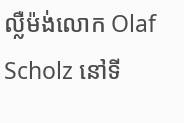ល្លឺម៉ង់លោក Olaf Scholz នៅទី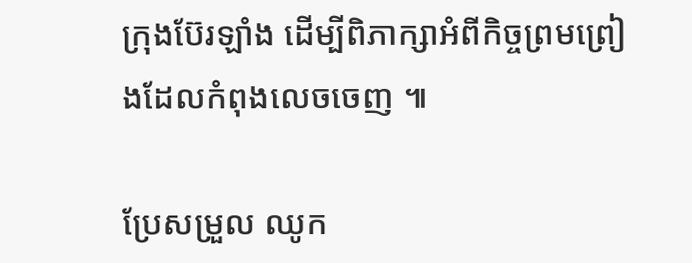ក្រុងប៊ែរឡាំង ដើម្បីពិភាក្សាអំពីកិច្ចព្រមព្រៀងដែលកំពុងលេចចេញ ៕

ប្រែសម្រួល ឈូក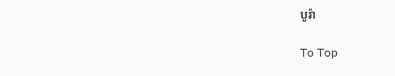បូរ៉ា

To Top